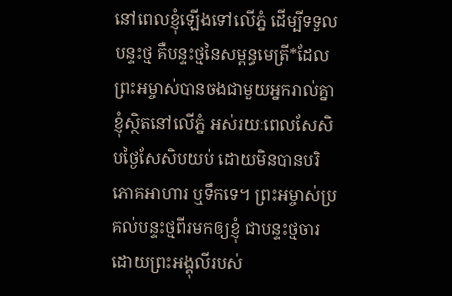នៅពេលខ្ញុំឡើងទៅលើភ្នំ ដើម្បីទទួលបន្ទះថ្ម គឺបន្ទះថ្មនៃសម្ពន្ធមេត្រី*ដែលព្រះអម្ចាស់បានចងជាមួយអ្នករាល់គ្នា ខ្ញុំស្ថិតនៅលើភ្នំ អស់រយៈពេលសែសិបថ្ងៃសែសិបយប់ ដោយមិនបានបរិភោគអាហារ ឬទឹកទេ។ ព្រះអម្ចាស់ប្រគល់បន្ទះថ្មពីរមកឲ្យខ្ញុំ ជាបន្ទះថ្មចារដោយព្រះអង្គុលីរបស់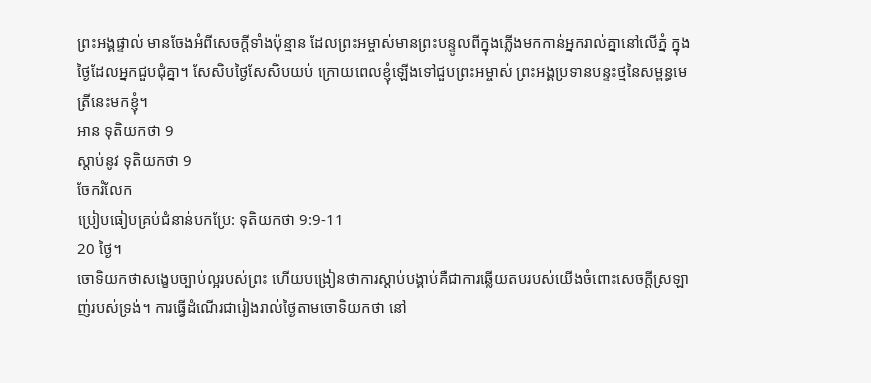ព្រះអង្គផ្ទាល់ មានចែងអំពីសេចក្ដីទាំងប៉ុន្មាន ដែលព្រះអម្ចាស់មានព្រះបន្ទូលពីក្នុងភ្លើងមកកាន់អ្នករាល់គ្នានៅលើភ្នំ ក្នុងថ្ងៃដែលអ្នកជួបជុំគ្នា។ សែសិបថ្ងៃសែសិបយប់ ក្រោយពេលខ្ញុំឡើងទៅជួបព្រះអម្ចាស់ ព្រះអង្គប្រទានបន្ទះថ្មនៃសម្ពន្ធមេត្រីនេះមកខ្ញុំ។
អាន ទុតិយកថា 9
ស្ដាប់នូវ ទុតិយកថា 9
ចែករំលែក
ប្រៀបធៀបគ្រប់ជំនាន់បកប្រែ: ទុតិយកថា 9:9-11
20 ថ្ងៃ។
ចោទិយកថាសង្ខេបច្បាប់ល្អរបស់ព្រះ ហើយបង្រៀនថាការស្តាប់បង្គាប់គឺជាការឆ្លើយតបរបស់យើងចំពោះសេចក្ដីស្រឡាញ់របស់ទ្រង់។ ការធ្វើដំណើរជារៀងរាល់ថ្ងៃតាមចោទិយកថា នៅ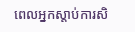ពេលអ្នកស្តាប់ការសិ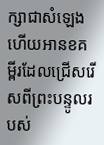ក្សាជាសំឡេង ហើយអានខគម្ពីរដែលជ្រើសរើសពីព្រះបន្ទូលរបស់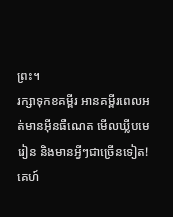ព្រះ។
រក្សាទុកខគម្ពីរ អានគម្ពីរពេលអត់មានអ៊ីនធឺណេត មើលឃ្លីបមេរៀន និងមានអ្វីៗជាច្រើនទៀត!
គេហ៍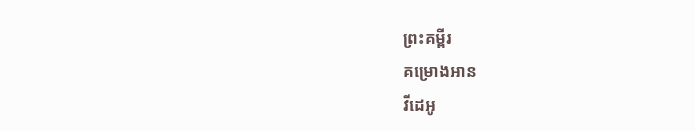ព្រះគម្ពីរ
គម្រោងអាន
វីដេអូ